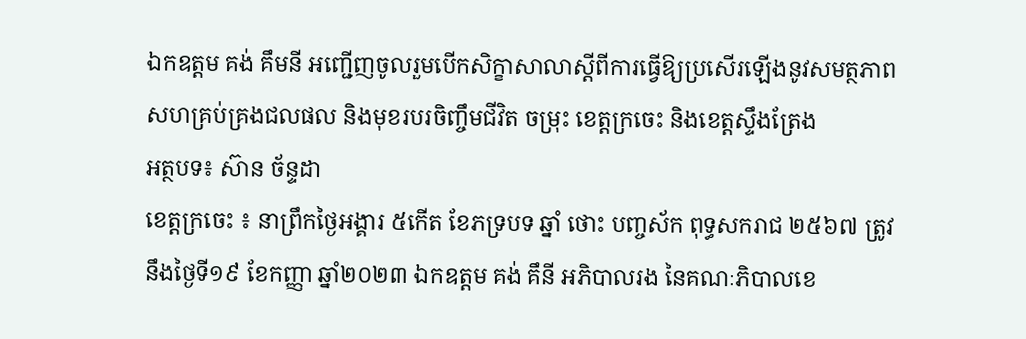ឯកឧត្តម គង់ គឹមនី អញ្ជេីញចូលរួមបេីកសិក្ខាសាលាស្តីពីការធ្វេីឱ្យប្រសេីរឡេីងនូវសមត្ថភាពសហគ្រប់គ្រងជលផល និងមុខរបរចិញ្ចឹមជីវិត ចម្រុះ ខេត្តក្រចេះ និងខេត្តស្ទឹងត្រែង
អត្ថបទ៖ ស៊ាន ច័ន្ទដា
ខេត្តក្រចេះ ៖ នាព្រឹកថ្ងៃអង្គារ ៥កេីត ខែភទ្របទ ឆ្នាំ ថោះ បញ្ចស័ក ពុទ្ធសករាជ ២៥៦៧ ត្រូវនឹងថ្ងៃទី១៩ ខែកញ្ញា ឆ្នាំ២០២៣ ឯកឧត្តម គង់ គឹនី អភិបាលរង នៃគណៈភិបាលខេ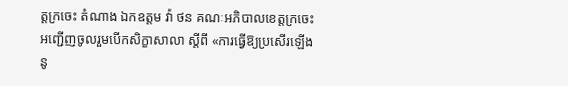ត្តក្រចេះ តំណាង ឯកឧត្តម វ៉ា ថន គណៈអភិបាលខេត្តក្រចេះ អញ្ជេីញចូលរួមបេីកសិក្ខាសាលា ស្តីពី «ការធ្វេីឱ្យប្រសេីរឡេីង នូ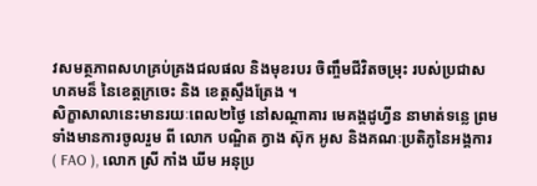វសមត្ថភាពសហគ្រប់គ្រងជលផល និងមុខរបរ ចិញ្ចឹមជីវិតចម្រុះ របស់ប្រជាសហគមន៏ នៃខេត្តក្រចេះ និង ខេត្តស្ទឹងត្រែង ។
សិក្ខាសាលានេះមានរយៈពេល២ថ្ងៃ នៅសណ្ថាគារ មេគង្គដូហ្វីន នាមាត់ទន្លេ ព្រមទាំងមានការចូលរួម ពី លោក បណ្ឌិត ក្វាង ស៊ុក អូស និងគណៈប្រតិភូនៃអង្គការ ( FAO ), លោក ស្រី កាំង ឃីម អនុប្រ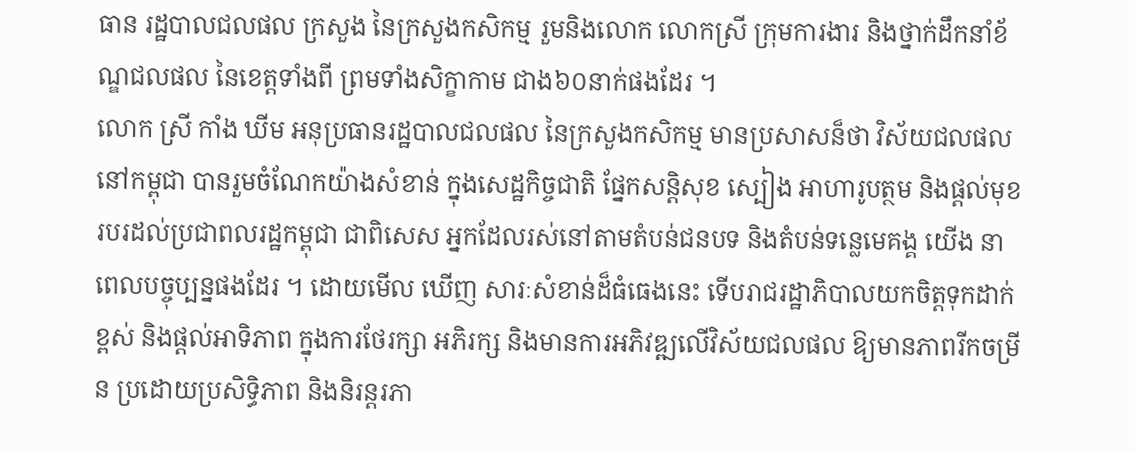ធាន រដ្ឋបាលជលផល ក្រសួង នៃក្រសួងកសិកម្ម រួមនិងលោក លោកស្រី ក្រុមការងារ និងថ្នាក់ដឹកនាំខ័ណ្ឌជលផល នៃខេត្តទាំងពី ព្រមទាំងសិក្ខាកាម ជាង៦០នាក់ផងដែរ ។
លោក ស្រី កាំង ឃីម អនុប្រធានរដ្ឋបាលជលផល នៃក្រសួងកសិកម្ម មានប្រសាសន៏ថា វិស័យជលផលនៅកម្ពុជា បានរួមចំណែកយ៉ាងសំខាន់ ក្នុងសេដ្ឋកិច្ចជាតិ ផ្នែកសនិ្តសុខ ស្បៀង អាហារូបត្ថម និងផ្តល់មុខរបរដល់ប្រជាពលរដ្ឋកម្ពុជា ជាពិសេស អ្នកដែលរស់នៅតាមតំបន់ជនបទ និងតំបន់ទន្លេមេគង្គ យេីង នាពេលបច្ចុប្បន្នផងដែរ ។ ដោយមេីល ឃេីញ សារៈសំខាន់ដ៏ធំធេងនេះ ទេីបរាជរដ្ឋាភិបាលយកចិត្តទុកដាក់ខ្ពស់ និងផ្តល់អាទិភាព ក្នុងការថែរក្សា អភិរក្ស និងមានការអភិវឌ្ឍលេីវិស័យជលផល ឱ្យមានភាពរីកចម្រីន ប្រដោយប្រសិទ្ធិភាព និងនិរន្តរភា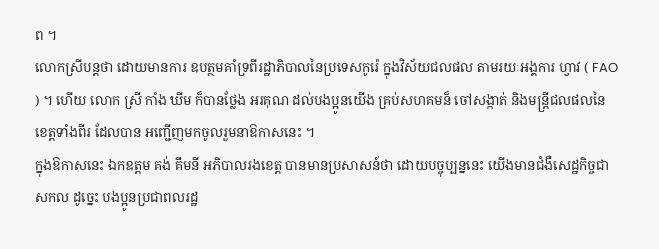ព ។
លោកស្រីបន្តថា ដោយមានការ ឧបត្ថមគាំទ្រពីរដ្ឋាភិបាលនៃប្រទេសកូរ៉េ ក្នុងវិស័យជលផល តាមរយៈអង្គការ ហ្វាវ ( FAO ) ។ ហេីយ លោក ស្រី កាំង ឃីម ក៏បានថ្លែង អរគុណ ដល់បងប្អូនយេីង គ្រប់សហគមន៏ ចៅសង្កាត់ និងមន្រ្តីជលផលនៃខេត្តទាំងពីរ ដែលបាន អញ្ជេីញមកចូលរួមនាឱកាសនេះ ។
ក្នុងឱកាសនេះ ឯកឧត្តម គង់ គឹមនី អភិបាលរងខេត្ត បានមានប្រសាសន៍ថា ដោយបច្ចុប្បន្ននេះ យេីងមានជំងឺសេដ្ឋកិច្ចជាសកល ដូច្នេះ បងប្អូនប្រជាពលរដ្ឋ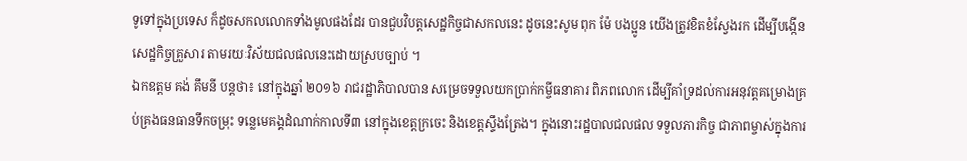ទូទៅក្នុងប្រទេស ក៏ដូចសកលលោកទាំងមូលផងដែរ បានជួបវិបត្តសេដ្ឋកិច្ចជាសកលនេះ ដូចនេះសូម ពុក ម៉ែ បងប្អូន យេីងត្រូវខិតខំស្វែងរក ដេីម្បីបង្កេីនសេដ្ឋកិច្ចគ្រួសារ តាមរយៈវិស័យជលផលនេះដោយស្របច្បាប់ ។
ឯកឧត្តម គង់ គឹមនី បន្តថា៖ នៅក្នុងឆ្នាំ ២០១៦ រាជរដ្ឋាភិបាលបាន សម្រេចទទួលយកប្រាក់កម្ចីធនាគារ ពិភពលោក ដេីម្បីគាំទ្រដល់ការអនុវត្តគម្រោងគ្រប់គ្រងធនធានទឹកចម្រុះ ទន្លេមេគង្គដំណាក់កាលទី៣ នៅក្នុងខេត្តក្រចេះ និងខេត្តស្ទឹងត្រែង។ ក្នុងនោះរដ្ឋបាលជលផល ទទួលភារកិច្ច ជាភាពម្ចាស់ក្នុងការ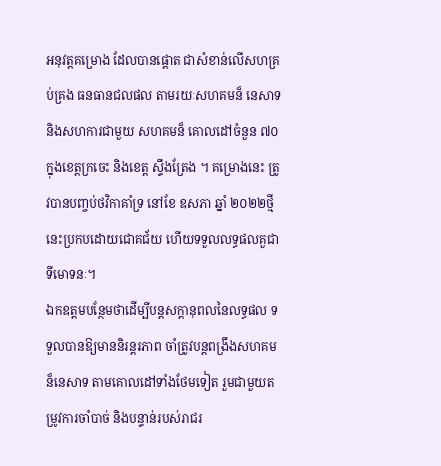អនុវត្តគម្រោង ដែលបានផ្តោត ជាសំខាន់លេីសហគ្រប់គ្រង ធនធានជលផល តាមរយៈសហគមន៏ នេសាទ និងសហការជាមួយ សហគមន៏ គោលដៅចំនួន ៧០ ក្នុងខេត្តក្រចេះ និងខេត្ត ស្ទឹងត្រែង ។ គម្រោងនេះ ត្រូវបានបញ្ចប់ថវិកាគាំទ្រ នៅខែ ឧសភា ឆ្នាំ ២០២២ថ្មីនេះប្រកបដោយជោគជ័យ ហេីយទទួលលទ្ធផលគួជាទីមោទនៈ។
ឯកឧត្តមបន្ថែមថាដេីម្បីបន្តសក្តានុពលនៃលទ្ធផល ទទួលបានឱ្យមាននិរន្តរភាព ចាំត្រូវបន្តពង្រឹងសហគមន៏នេសាទ តាមគោលដៅទាំងថែមទៀត រួមជាមួយតម្រូវការចាំបាច់ និងបន្ទាន់របស់រាជរ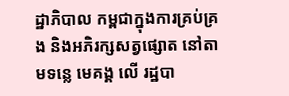ដ្ឋាភិបាល កម្ពជាក្នុងការគ្រប់គ្រង និងអភិរក្សសត្វផ្សោត នៅតាមទន្លេ មេគង្គ លេី រដ្ឋបា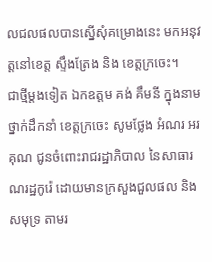លជលផលបានស្នេីសុំគម្រោងនេះ មកអនុវត្តនៅខេត្ត ស្ទឹងត្រែង និង ខេត្តក្រចេះ។
ជាថ្មីម្តងទៀត ឯកឧត្តម គង់ គឹមនី ក្នុងនាមថ្នាក់ដឹកនាំ ខេត្តក្រចេះ សូមថ្លែង អំណរ អរគុណ ជូនចំពោះរាជរដ្ឋាភិបាល នៃសាធារណរដ្ឋកូរ៉េ ដោយមានក្រសួងជួលផល និងសមុទ្រ តាមរ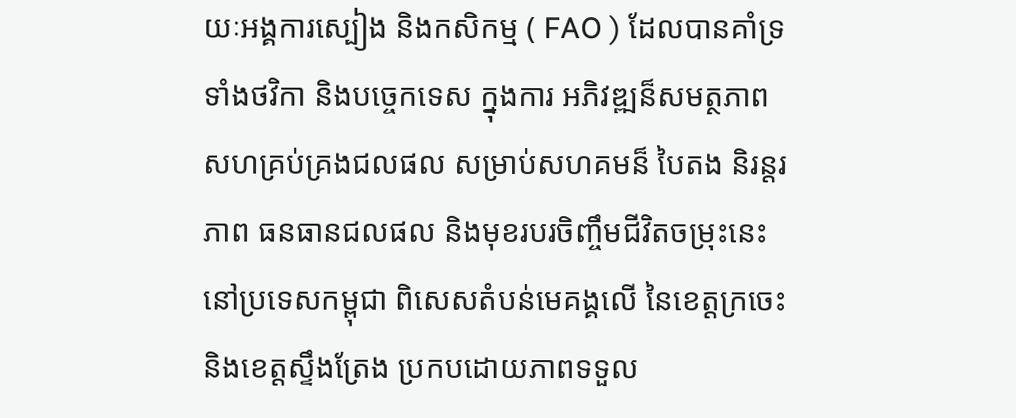យៈអង្គការស្បៀង និងកសិកម្ម ( FAO ) ដែលបានគាំទ្រទាំងថវិកា និងបច្ចេកទេស ក្នុងការ អភិវឌ្ឍន៏សមត្ថភាព សហគ្រប់គ្រងជលផល សម្រាប់សហគមន៏ បៃតង និរន្តរភាព ធនធានជលផល និងមុខរបរចិញ្ចឹមជីវិតចម្រុះនេះ នៅប្រទេសកម្ពុជា ពិសេសតំបន់មេគង្គលេី នៃខេត្តក្រចេះ និងខេត្តស្ទឹងត្រែង ប្រកបដោយភាពទទួល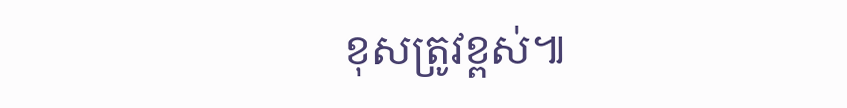ខុសត្រូវខ្ពស់៕